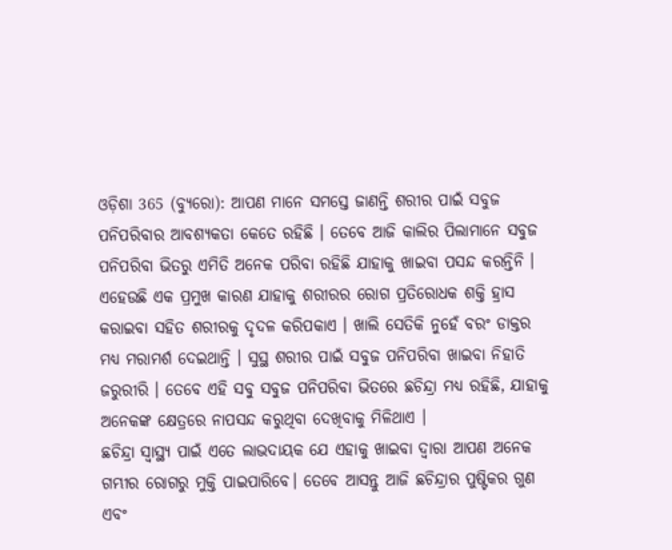ଓଡ଼ିଶା 365 (ବ୍ୟୁରୋ): ଆପଣ ମାନେ ସମସ୍ତେ ଜାଣନ୍ତି ଶରୀର ପାଇଁ ସବୁଜ ପନିପରିବାର ଆବଶ୍ୟକତା କେତେ ରହିଛି । ତେବେ ଆଜି କାଲିର ପିଲାମାନେ ସବୁଜ ପନିପରିବା ଭିତରୁ ଏମିତି ଅନେକ ପରିବା ରହିଛି ଯାହାକୁ ଖାଇବା ପସନ୍ଦ କରନ୍ତିନି । ଏହେଉଛି ଏକ ପ୍ରମୁଖ କାରଣ ଯାହାକୁ ଶରୀରର ରୋଗ ପ୍ରତିରୋଧକ ଶକ୍ତି ହ୍ରାସ କରାଇବା ସହିତ ଶରୀରକୁ ଦୃଦଳ କରିପକାଏ । ଖାଲି ସେତିକି ନୁହେଁ ବରଂ ଡାକ୍ତର ମଧ୍ୟ ମରାମର୍ଶ ଦେଇଥାନ୍ତି । ସୁସ୍ଥ ଶରୀର ପାଇଁ ସବୁଜ ପନିପରିବା ଖାଇବା ନିହାତି ଜରୁରୀରି । ତେବେ ଏହି ସବୁ ସବୁଜ ପନିପରିବା ଭିତରେ ଛଚିନ୍ଦ୍ରା ମଧ୍ୟ ରହିଛି, ଯାହାକୁ ଅନେକଙ୍କ କ୍ଷେତ୍ରରେ ନାପସନ୍ଦ କରୁଥିବା ଦେଖିବାକୁ ମିଳିଥାଏ ।
ଛଚିନ୍ଦ୍ରା ସ୍ୱାସ୍ଥ୍ୟ ପାଇଁ ଏତେ ଲାଭଦାୟକ ଯେ ଏହାକୁ ଖାଇବା ଦ୍ୱାରା ଆପଣ ଅନେକ ଗମ୍ଭୀର ରୋଗରୁ ମୁକ୍ତି ପାଇପାରିବେ। ତେବେ ଆସନ୍ତୁ ଆଜି ଛଚିନ୍ଦ୍ରାର ପୁଷ୍ଟିକର ଗୁଣ ଏବଂ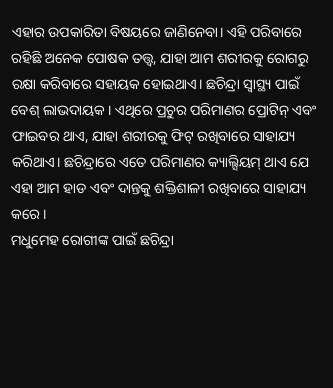ଏହାର ଉପକାରିତା ବିଷୟରେ ଜାଣିନେବା। ଏହି ପରିବାରେ ରହିଛି ଅନେକ ପୋଷକ ତତ୍ତ୍ୱ, ଯାହା ଆମ ଶରୀରକୁ ରୋଗରୁ ରକ୍ଷା କରିବାରେ ସହାୟକ ହୋଇଥାଏ। ଛଚିନ୍ଦ୍ରା ସ୍ୱାସ୍ଥ୍ୟ ପାଇଁ ବେଶ୍ ଲାଭଦାୟକ । ଏଥିରେ ପ୍ରଚୁର ପରିମାଣର ପ୍ରୋଟିନ୍ ଏବଂ ଫାଇବର ଥାଏ, ଯାହା ଶରୀରକୁ ଫିଟ୍ ରଖିବାରେ ସାହାଯ୍ୟ କରିଥାଏ। ଛଚିନ୍ଦ୍ରାରେ ଏତେ ପରିମାଣର କ୍ୟାଲ୍ସିୟମ୍ ଥାଏ ଯେ ଏହା ଆମ ହାଡ ଏବଂ ଦାନ୍ତକୁ ଶକ୍ତିଶାଳୀ ରଖିବାରେ ସାହାଯ୍ୟ କରେ ।
ମଧୁମେହ ରୋଗୀଙ୍କ ପାଇଁ ଛଚିନ୍ଦ୍ରା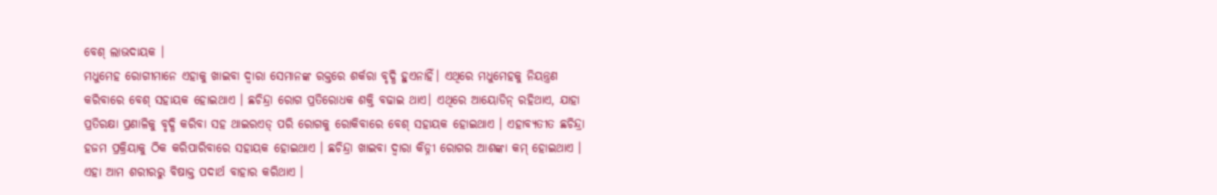ବେଶ୍ ଲାଭଦାୟକ ।
ମଧୁମେହ ରୋଗୀମାନେ ଏହାକୁ ଖାଇବା ଦ୍ବାରା ସେମାନଙ୍କ ରକ୍ତରେ ଶର୍କରା ବୃଦ୍ଧି ହୁଏନାହିଁ। ଏଥିରେ ମଧୁମେହକୁ ନିୟନ୍ତ୍ରଣ କରିବାରେ ବେଶ୍ ସହାୟକ ହୋଇଥାଏ । ଛଚିନ୍ଦ୍ରା ରୋଗ ପ୍ରତିରୋଧକ ଶକ୍ତି ବଢାଇ ଥାଏ। ଏଥିରେ ଆୟୋଡିନ୍ ରହିଥାଏ, ଯାହା ପ୍ରତିରକ୍ଷା ପ୍ରଣାଳିକୁ ବୃଦ୍ଧି କରିବା ସହ ଥାଇରଏଡ୍ ପରି ରୋଗକୁ ରୋକିବାରେ ବେଶ୍ ସହାୟକ ହୋଇଥାଏ । ଏହାବ୍ୟତୀତ ଛଚିନ୍ଦ୍ରା ହଜମ ପ୍ରକ୍ରିୟାକୁ ଠିକ କରିପାରିବାରେ ସହାୟକ ହୋଇଥାଏ । ଛଚିନ୍ଦ୍ରା ଖାଇବା ଦ୍ବାରା କିଡ୍ନୀ ରୋଗର ଆଶଙ୍କା କମ୍ ହୋଇଥାଏ । ଏହା ଆମ ଶରୀରରୁ ବିଷାକ୍ତ ପଦାର୍ଥ ବାହାର କରିଥାଏ ।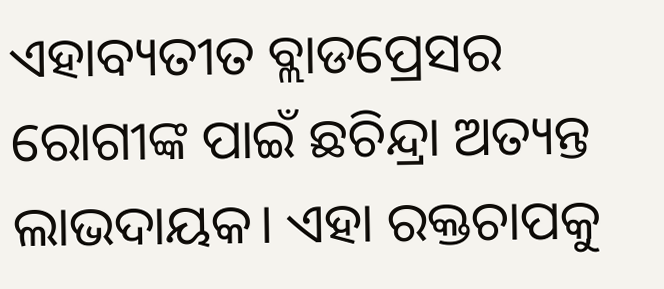ଏହାବ୍ୟତୀତ ବ୍ଲାଡପ୍ରେସର ରୋଗୀଙ୍କ ପାଇଁ ଛଚିନ୍ଦ୍ରା ଅତ୍ୟନ୍ତ ଲାଭଦାୟକ। ଏହା ରକ୍ତଚାପକୁ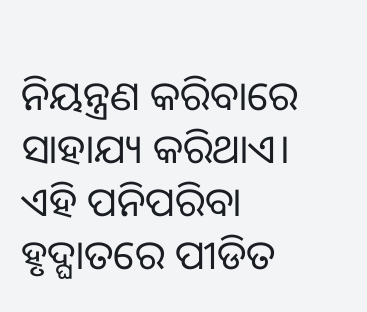ନିୟନ୍ତ୍ରଣ କରିବାରେ ସାହାଯ୍ୟ କରିଥାଏ। ଏହି ପନିପରିବା ହୃଦ୍ଘାତରେ ପୀଡିତ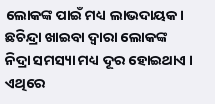ଲୋକଙ୍କ ପାଇଁ ମଧ୍ୟ ଲାଭଦାୟକ। ଛଚିନ୍ଦ୍ରା ଖାଇବା ଦ୍ୱାରା ଲୋକଙ୍କ ନିଦ୍ରା ସମସ୍ୟା ମଧ୍ୟ ଦୂର ହୋଇଥାଏ । ଏଥିରେ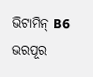ଭିଟାମିନ୍ B6 ଭରପୂର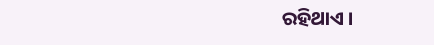ରହିଥାଏ ।